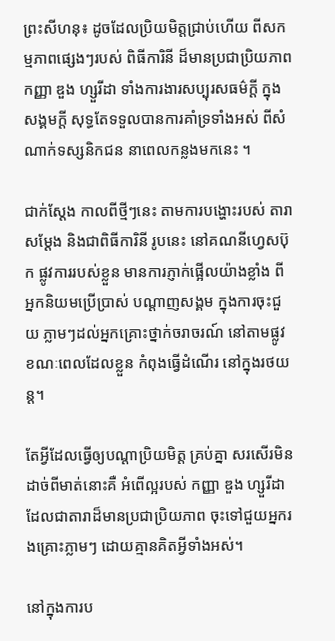ព្រះសីហនុ៖ ដូចដែលប្រិយមិត្តជ្រាប់ហើយ ពីសកម្មភាពផ្សេងៗរបស់ ពិធីការិនី ដ៏មានប្រជាប្រិយភាព កញ្ញា ឌួង ហ្សួរីដា ទាំងការងារសប្បុរសធម៌ក្ដី ក្នុងសង្គមក្ដី សុទ្ធតែទទួលបានការគាំទ្រទាំងអស់ ពីសំណាក់ទស្សនិកជន នាពេលកន្លងមកនេះ ។

ជាក់ស្ដែង កាលពីថ្មីៗនេះ តាមការបង្ហោះរបស់ តារាសម្ដែង និងជាពិធីការិនី រូបនេះ នៅគណនីហ្វេសប៊ុក ផ្លូវការរបស់ខ្លួន មានការភ្ញាក់ផ្អើលយ៉ាងខ្លាំង ពីអ្នកនិយមប្រើប្រាស់ បណ្ដាញសង្គម ក្នុងការចុះជួយ ភ្លាមៗដល់អ្នកគ្រោះថ្នាក់ចរាចរណ៍ នៅតាមផ្លូវ ខណៈពេលដែលខ្លួន កំពុងធ្វើដំណើរ នៅក្នុងរថយន្ដ។

តែអ្វីដែលធ្វើឲ្យបណ្ដាប្រិយមិត្ត គ្រប់គ្នា សរសើរមិនដាច់ពីមាត់នោះគឺ អំពើល្អរបស់ កញ្ញា ឌួង ហ្សួរីដា ដែលជាតារាដ៏មានប្រជាប្រិយភាព ចុះទៅជួយអ្នករងគ្រោះភ្លាមៗ ដោយគ្មានគិតអ្វីទាំងអស់។

នៅក្នុងការប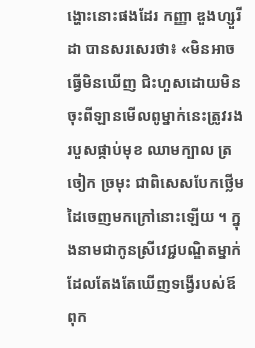ង្ហោះនោះផងដែរ កញ្ញា ឌួងហ្សួរីដា បានសរសេរថា៖ «មិនអាចធ្វើមិនឃើញ ជិះហួសដោយមិនចុះពីឡានមើលពូម្នាក់នេះត្រូវរងរបួសផ្កាប់មុខ ឈាមក្បាល ត្រចៀក ច្រមុះ ជាពិសេសបែកថ្លើមដៃចេញមកក្រៅនោះឡើយ ។ ក្នុងនាមជាកូនស្រីវេជ្ជបណ្ឌិតម្នាក់ ដែលតែងតែឃើញទង្វើរបស់ឪពុក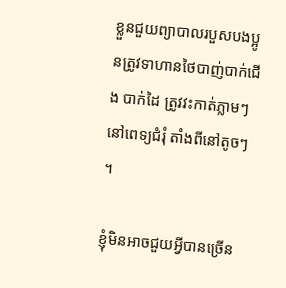ខ្លួនជួយព្យាបាលរបួសបងប្អូនត្រូវទាហានថៃបាញ់បាក់ជើង បាក់ដៃ ត្រូវវះកាត់ភ្លាមៗនៅពេទ្យជំរុំ តាំងពីនៅតូចៗ ។

ខ្ញុំមិនអាចជួយអ្វីបានច្រើន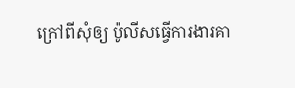ក្រៅពីសុំឲ្យ ប៉ូលីសធ្វើការងារគា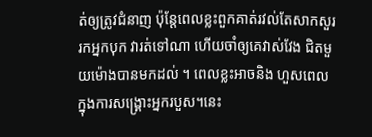ត់ឲ្យត្រូវជំនាញ ប៉ុន្តែពេលខ្លះពួកគាត់រវល់តែសាកសួររកអ្នកបុក វារត់ទៅណា ហើយចាំឲ្យគេវាស់វែង ជិតមួយម៉ោងបានមកដល់ ។ ពេលខ្លះអាចនិង ហួសពេលក្នុងការសង្រ្គោះអ្នករបួស។នេះ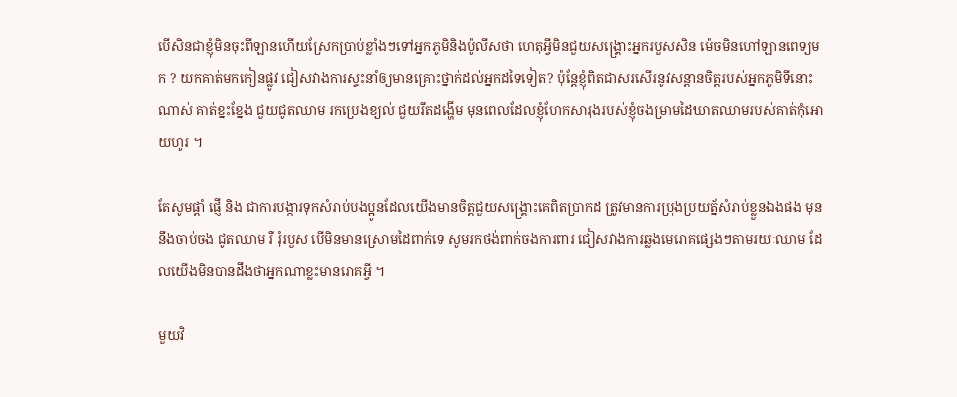បើសិនជាខ្ញុំមិនចុះពីឡានហើយស្រែកប្រាប់ខ្លាំងៗទៅអ្នកភូមិនិងប៉ូលីសថា ហេតុអ្វីមិនជួយសង្រ្គោះអ្នករបួសសិន ម៉េចមិនហៅឡានពេទ្យមក ? យកគាត់មកកៀនផ្លូវ ជៀសវាងការស្ទះនាំឲ្យមានគ្រោះថ្នាក់ដល់អ្នកដទៃទៀត? ប៉ុន្តែខ្ញុំពិតជាសរសើរនូវសន្តានចិត្តរបស់អ្នកភូមិទីនោះណាស់ គាត់ខ្នះខ្នែង ជួយជូតឈាម រកប្រេងខ្យល់ ជួយរឹតដង្ហើម មុនពេលដែលខ្ញុំហែកសារុងរបស់ខ្ញុំចងម្រាមដៃឃាតឈាមរបស់គាត់កុំអោយហូរ ។

តែសូមផ្តាំ ផ្ញើ និង ជាការបង្ការទុកសំរាប់បងប្អូនដែលយើងមានចិត្តជួយសង្រ្គោះគេពិតប្រាកដ ត្រូវមានការប្រុងប្រយត្ន័សំរាប់ខ្លួនឯងផង មុននឹងចាប់ចង ជូតឈាម រឺ រុំរបួស បើមិនមានស្រោមដៃពាក់ទេ សូមរកថង់ពាក់ចងការពារ ជៀសវាងការឆ្លងមេរោគផ្សេងៗតាមរយៈឈាម ដែលយើងមិនបានដឹងថាអ្នកណាខ្លះមានរោគអ្វី ។

មួយវិ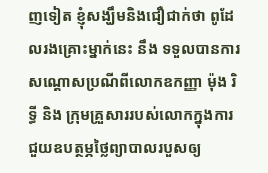ញទៀត ខ្ញុំសង្ឃឹមនិងជឿជាក់ថា ពូដែលរងគ្រោះម្នាក់នេះ នឹង ទទួលបានការសណ្តោសប្រណីពីលោកឧកញ្ញា ម៉ុង រិទ្ធី និង ក្រុមគ្រួសាររបស់លោកក្នុងការជួយឧបត្ថម្ភថ្លៃព្យាបាលរបួសឲ្យ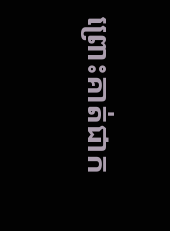ព្រោះគាត់ជាក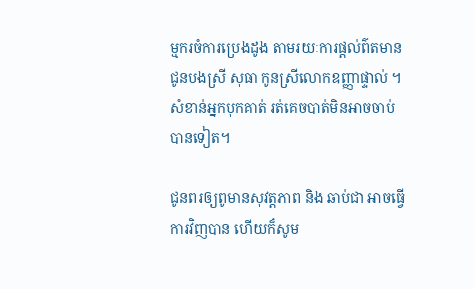ម្មករចំការប្រេងដូង តាមរយៈការផ្តល់ព៌តមានជូនបងស្រី សុធា កូនស្រីលោកឧញ្ញាផ្ទាល់ ។ សំខាន់អ្នកបុកគាត់ រត់គេចបាត់មិនអាចចាប់បានទៀត។

ជូនពរឲ្យពូមានសុវត្តភាព និង ឆាប់ជា អាចធ្វើការវិញបាន ហើយក៏សូម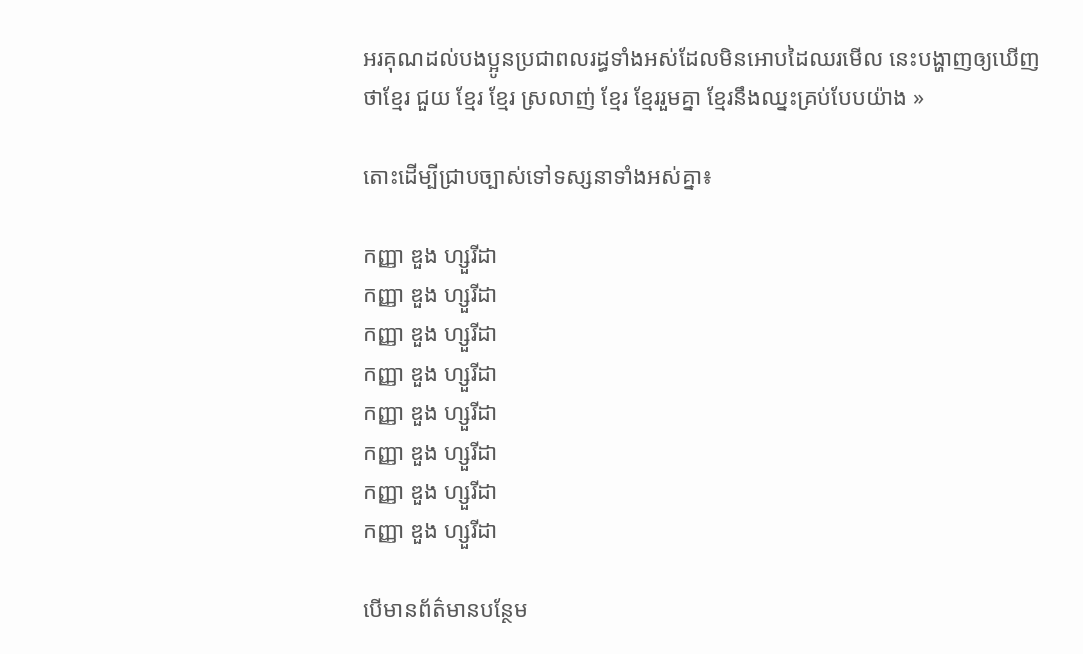អរគុណដល់បងប្អូនប្រជាពលរដ្ធទាំងអស់ដែលមិនអោបដៃឈរមើល នេះបង្ហាញឲ្យឃើញថាខ្មែរ ជួយ ខ្មែរ ខ្មែរ ស្រលាញ់ ខ្មែរ ខ្មែររួមគ្នា ខ្មែរនឹងឈ្នះគ្រប់បែបយ៉ាង »

តោះដើម្បីជ្រាបច្បាស់ទៅទស្សនាទាំងអស់គ្នា៖

កញ្ញា ឌួង ហ្សួរីដា
កញ្ញា ឌួង ហ្សួរីដា
កញ្ញា ឌួង ហ្សួរីដា
កញ្ញា ឌួង ហ្សួរីដា
កញ្ញា ឌួង ហ្សួរីដា
កញ្ញា ឌួង ហ្សួរីដា
កញ្ញា ឌួង ហ្សួរីដា
កញ្ញា ឌួង ហ្សួរីដា

បើមានព័ត៌មានបន្ថែម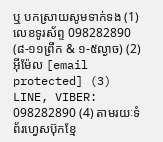ឬ បកស្រាយសូមទាក់ទង (1) លេខទូរស័ព្ទ 098282890 (៨-១១ព្រឹក & ១-៥ល្ងាច) (2) អ៊ីម៉ែល [email protected] (3) LINE, VIBER: 098282890 (4) តាមរយៈទំព័រហ្វេសប៊ុកខ្មែ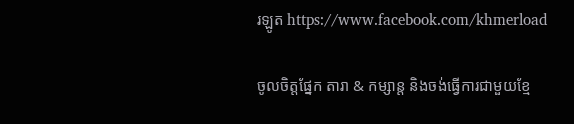រឡូត https://www.facebook.com/khmerload

ចូលចិត្តផ្នែក តារា & កម្សាន្ដ និងចង់ធ្វើការជាមួយខ្មែ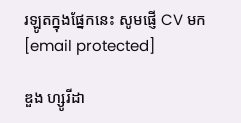រឡូតក្នុងផ្នែកនេះ សូមផ្ញើ CV មក [email protected]

ឌួង ហ្សូរីដា